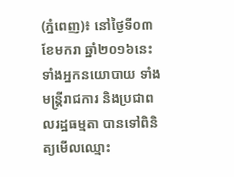(ភ្នំពេញ)៖ នៅថ្ងៃទី០៣ ខែមករា ឆ្នាំ២០១៦នេះ ទាំងអ្នកនយោបាយ ទាំងមន្រ្តីរាជការ និងប្រជាពលរដ្ឋធម្មតា បានទៅពិនិត្យមើលឈ្មោះ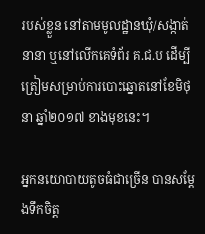របស់ខ្លួន នៅតាមមូលដ្ឋានឃុំ/សង្កាត់នានា ឬនៅលើកគេទំព័រ គ.ជ.ប ដើម្បីត្រៀមសម្រាប់ការបោះឆ្នោតនៅខែមិថុនា ឆ្នាំ២០១៧ ខាងមុខនេះ។

អ្នកនយោបាយតូចធំជាច្រើន បានសម្តែងទឹកចិត្ត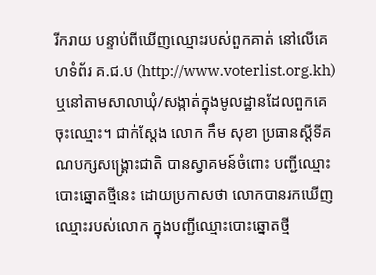រីករាយ បន្ទាប់ពីឃើញឈ្មោះរបស់ពួកគាត់ នៅលើគេហទំព័រ គ.ជ.ប (http://www.voterlist.org.kh) ឬនៅតាមសាលាឃុំ/សង្កាត់ក្នុងមូលដ្ឋានដែលពួកគេចុះឈ្មោះ។ ជាក់ស្តែង លោក កឹម សុខា ប្រធានស្តីទីគណបក្សសង្រ្គោះជាតិ បានស្វាគមន៍ចំពោះ បញ្ជីឈ្មោះបោះឆ្នោតថ្មីនេះ ដោយប្រកាសថា លោកបានរកឃើញឈ្មោះរបស់លោក ក្នុងបញ្ជីឈ្មោះបោះឆ្នោតថ្មី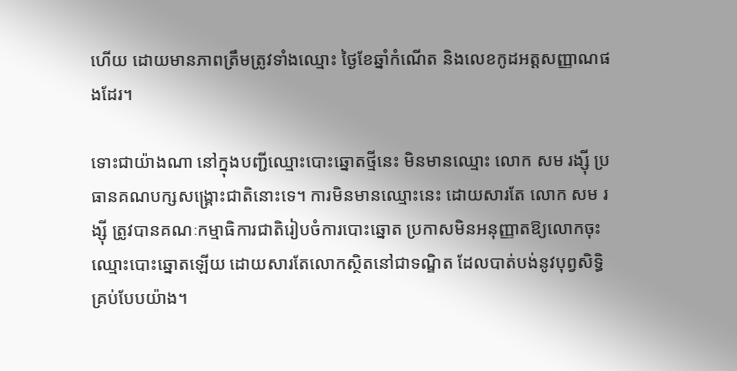ហើយ ដោយមានភាពត្រឹមត្រូវទាំងឈ្មោះ ថ្ងៃខែឆ្នាំកំណើត និងលេខកូដអត្តសញ្ញាណផងដែរ។

ទោះជាយ៉ាងណា នៅក្នុងបញ្ជីឈ្មោះបោះឆ្នោតថ្មីនេះ មិនមានឈ្មោះ លោក សម រង្ស៊ី ប្រធានគណបក្សសង្រ្គោះជាតិនោះទេ។ ការមិនមានឈ្មោះនេះ ដោយសារតែ លោក សម រង្ស៊ី ត្រូវបានគណៈកម្មាធិការជាតិរៀបចំការបោះឆ្នោត ប្រកាសមិនអនុញ្ញាតឱ្យលោកចុះឈ្មោះបោះឆ្នោតឡើយ ដោយសារតែលោកស្ថិតនៅជាទណ្ឌិត ដែលបាត់បង់នូវបុព្វសិទ្ធិគ្រប់បែបយ៉ាង។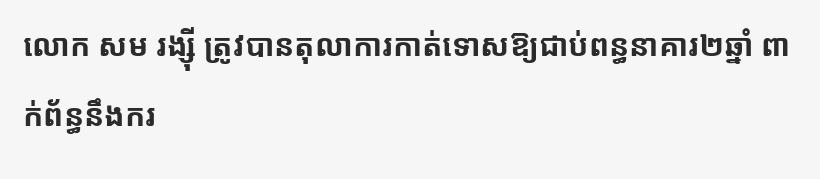លោក សម រង្ស៊ី ត្រូវបានតុលាការកាត់ទោសឱ្យជាប់ពន្ធនាគារ២ឆ្នាំ ពាក់ព័ន្ធនឹងករ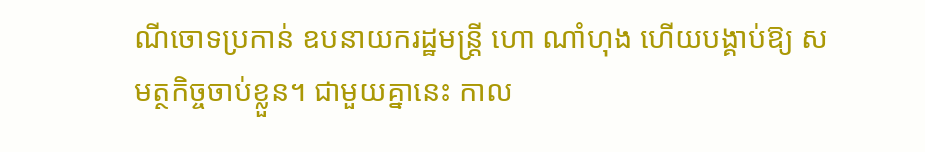ណីចោទប្រកាន់ ឧបនាយករដ្ឋមន្រ្តី ហោ ណាំហុង ហើយបង្គាប់ឱ្យ សមត្ថកិច្ចចាប់ខ្លួន។ ជាមួយគ្នានេះ កាល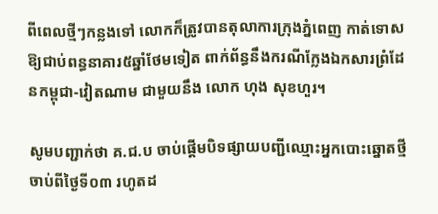ពីពេលថ្មីៗកន្លងទៅ លោកក៏ត្រូវបានតុលាការក្រុងភ្នំពេញ កាត់ទោសឱ្យជាប់ពន្ធនាគារ៥ឆ្នាំថែមទៀត ពាក់ព័ន្ធនឹងករណីក្លែងឯកសារព្រំដែនកម្ពុជា-វៀតណាម ជាមួយនឹង លោក ហុង សុខហួរ។

សូមបញ្ជាក់ថា គ.ជ.ប ចាប់ផ្តើមបិទផ្សាយបញ្ជីឈ្មោះអ្នកបោះឆ្នោតថ្មីចាប់ពីថ្ងៃទី០៣ រហូតដ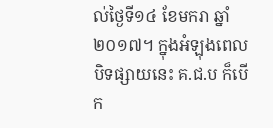ល់ថ្ងៃទី១៤ ខែមករា ឆ្នាំ២០១៧។ ក្នុងអំឡុងពេលបិទផ្សាយនេះ គ.ជ.ប ក៏បើក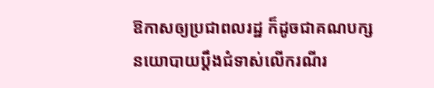ឱកាសឲ្យប្រជាពលរដ្ឋ ក៏ដូចជាគណបក្សនយោបាយប្តឹងជំទាស់លើករណីរ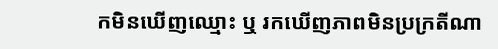កមិនឃើញឈ្មោះ ឬ រកឃើញភាពមិនប្រក្រតីណា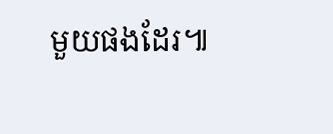មួយផងដែរ៕